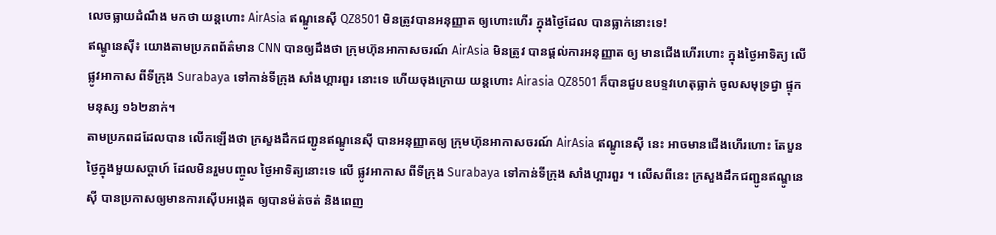លេចធ្លាយដំណឹង មកថា យន្តហោះ AirAsia ឥណ្ឌូនេស៊ី QZ8501 មិនត្រូវបានអនុញ្ញាត ឲ្យហោះហើរ ក្នុងថ្ងៃដែល បានធ្លាក់នោះទេ!
ឥណ្ឌូនេស៊ី៖ យោងតាមប្រភពព័ត៌មាន CNN បានឲ្យដឹងថា ក្រុមហ៊ុនអាកាសចរណ៍ AirAsia មិនត្រូវ បានផ្តល់ការអនុញ្ញាត ឲ្យ មានជើងហើរហោះ ក្នុងថ្ងៃអាទិត្យ លើផ្លូវអាកាស ពីទីក្រុង Surabaya ទៅកាន់ទីក្រុង សាំងហ្គារពួរ នោះទេ ហើយចុងក្រោយ យន្តហោះ Airasia QZ8501 ក៏បានជួបឧបទ្ទវហេតុធ្លាក់ ចូលសមុទ្រជ្វា ផ្ទុកមនុស្ស ១៦២នាក់។
តាមប្រភពដដែលបាន លើកឡើងថា ក្រសួងដឹកជញ្ជូនឥណ្ឌូនេស៊ី បានអនុញ្ញាតឲ្យ ក្រុមហ៊ុនអាកាសចរណ៍ AirAsia ឥណ្ឌូនេស៊ី នេះ អាចមានជើងហើរហោះ តែបួនថ្ងៃក្នុងមួយសប្តាហ៍ ដែលមិនរួមបញ្ចូល ថ្ងៃអាទិត្យនោះទេ លើ ផ្លូវអាកាស ពីទីក្រុង Surabaya ទៅកាន់ទីក្រុង សាំងហ្គារពួរ ។ លើសពីនេះ ក្រសួងដឹកជញ្ជូនឥណ្ឌូនេស៊ី បានប្រកាសឲ្យមានការស៊ើបអង្កេត ឲ្យបានម៉ត់ចត់ និងពេញ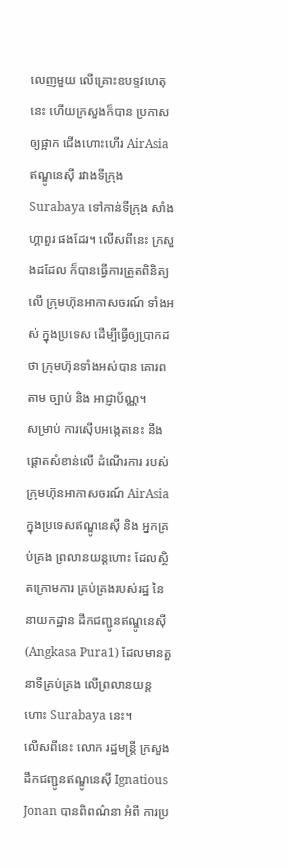លេញមួយ លើគ្រោះឧបទ្ទវហេតុនេះ ហើយក្រសួងក៏បាន ប្រកាសឲ្យផ្អាក ជើងហោះហើរ AirAsia ឥណ្ឌូនេស៊ី រវាងទីក្រុង Surabaya ទៅកាន់ទីក្រុង សាំងហ្គាពួរ ផងដែរ។ លើសពីនេះ ក្រសួងដដែល ក៏បានធ្វើការត្រួតពិនិត្យលើ ក្រុមហ៊ុនអាកាសចរណ៍ ទាំងអស់ ក្នុងប្រទេស ដើម្បីធ្វើឲ្យប្រាកដថា ក្រុមហ៊ុនទាំងអស់បាន គោរពតាម ច្បាប់ និង អាជ្ញាប័ណ្ណ។
សម្រាប់ ការស៊ើបអង្កេតនេះ នឹងផ្តោតសំខាន់លើ ដំណើរការ របស់ក្រុមហ៊ុនអាកាសចរណ៍ AirAsia ក្នុងប្រទេសឥណ្ឌូនេស៊ី និង អ្នកគ្រប់គ្រង ព្រលានយន្តហោះ ដែលស្ថិតក្រោមការ គ្រប់គ្រងរបស់រដ្ឋ នៃនាយកដ្ឋាន ដឹកជញ្ជូនឥណ្ឌូនេស៊ី (Angkasa Pura1) ដែលមានតួនាទីគ្រប់គ្រង លើព្រលានយន្តហោះ Surabaya នេះ។
លើសពីនេះ លោក រដ្ឋមន្ត្រី ក្រសួងដឹកជញ្ជូនឥណ្ឌូនេស៊ី Ignatious Jonan បានពិពណ៌នា អំពី ការប្រ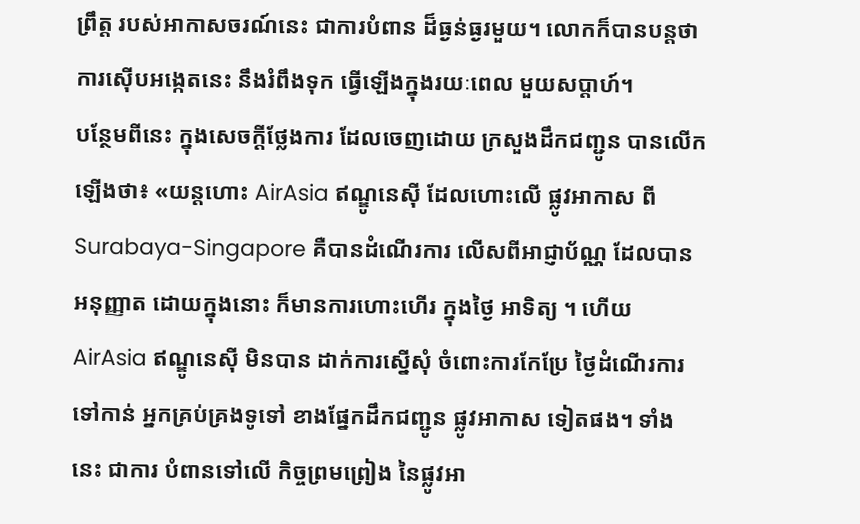ព្រឹត្ត របស់អាកាសចរណ៍នេះ ជាការបំពាន ដ៏ធ្ងន់ធ្ងរមួយ។ លោកក៏បានបន្តថា ការស៊ើបអង្កេតនេះ នឹងរំពឹងទុក ធ្វើឡើងក្នុងរយៈពេល មួយសប្តាហ៍។
បន្ថែមពីនេះ ក្នុងសេចក្តីថ្លែងការ ដែលចេញដោយ ក្រសួងដឹកជញ្ជូន បានលើកឡើងថា៖ «យន្តហោះ AirAsia ឥណ្ឌូនេស៊ី ដែលហោះលើ ផ្លូវអាកាស ពី Surabaya-Singapore គឺបានដំណើរការ លើសពីអាជ្ញាប័ណ្ណ ដែលបានអនុញ្ញាត ដោយក្នុងនោះ ក៏មានការហោះហើរ ក្នុងថ្ងៃ អាទិត្យ ។ ហើយ AirAsia ឥណ្ឌូនេស៊ី មិនបាន ដាក់ការស្នើសុំ ចំពោះការកែប្រែ ថ្ងៃដំណើរការ ទៅកាន់ អ្នកគ្រប់គ្រងទូទៅ ខាងផ្នែកដឹកជញ្ជូន ផ្លូវអាកាស ទៀតផង។ ទាំងនេះ ជាការ បំពានទៅលើ កិច្ចព្រមព្រៀង នៃផ្លូវអា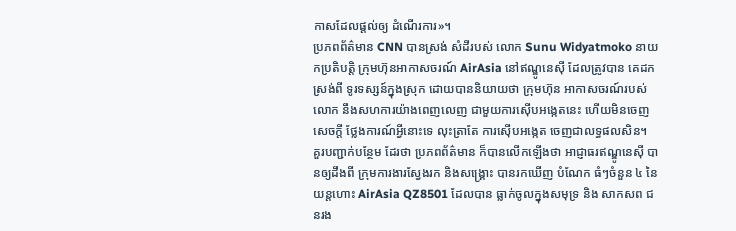កាសដែលផ្តល់ឲ្យ ដំណើរការ»។
ប្រភពព័ត៌មាន CNN បានស្រង់ សំដីរបស់ លោក Sunu Widyatmoko នាយកប្រតិបត្តិ ក្រុមហ៊ុនអាកាសចរណ៍ AirAsia នៅឥណ្ឌូនេស៊ី ដែលត្រូវបាន គេដកស្រង់ពី ទូរទស្សន៍ក្នុងស្រុក ដោយបាននិយាយថា ក្រុមហ៊ុន អាកាសចរណ៍របស់លោក នឹងសហការយ៉ាងពេញលេញ ជាមួយការស៊ើបអង្កេតនេះ ហើយមិនចេញសេចក្តី ថ្លែងការណ៍អ្វីនោះទេ លុះត្រាតែ ការស៊ើបអង្កេត ចេញជាលទ្ធផលសិន។
គួរបញ្ជាក់បន្ថែម ដែរថា ប្រភពព័ត៌មាន ក៏បានលើកឡើងថា អាជ្ញាធរឥណ្ឌូនេស៊ី បានឲ្យដឹងពី ក្រុមការងារស្វែងរក និងសង្គ្រោះ បានរកឃើញ បំណែក ធំៗចំនួន ៤ នៃយន្តហោះ AirAsia QZ8501 ដែលបាន ធ្លាក់ចូលក្នុងសមុទ្រ និង សាកសព ជនរង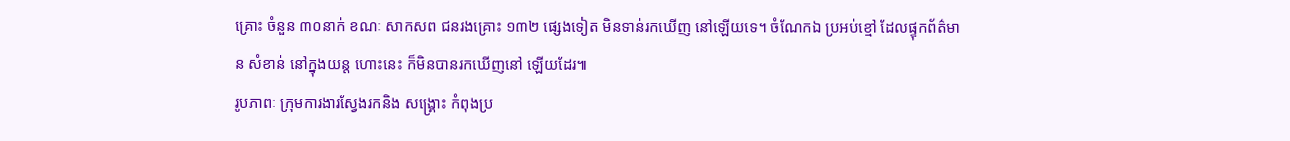គ្រោះ ចំនួន ៣០នាក់ ខណៈ សាកសព ជនរងគ្រោះ ១៣២ ផ្សេងទៀត មិនទាន់រកឃើញ នៅឡើយទេ។ ចំណែកឯ ប្រអប់ខ្មៅ ដែលផ្ទុកព័ត៌មាន សំខាន់ នៅក្នុងយន្ត ហោះនេះ ក៏មិនបានរកឃើញនៅ ឡើយដែរ៕
រូបភាពៈ ក្រុមការងារស្វែងរកនិង សង្គ្រោះ កំពុងប្រ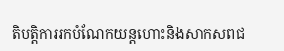តិបត្តិការរកបំណែកយន្តហោះនិងសាកសពជ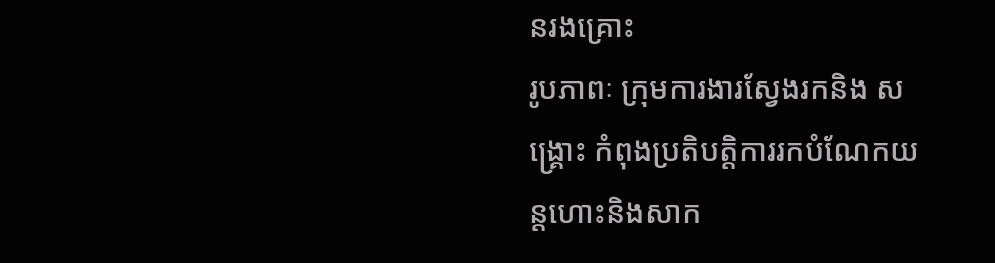នរងគ្រោះ
រូបភាពៈ ក្រុមការងារស្វែងរកនិង សង្គ្រោះ កំពុងប្រតិបត្តិការរកបំណែកយន្តហោះនិងសាក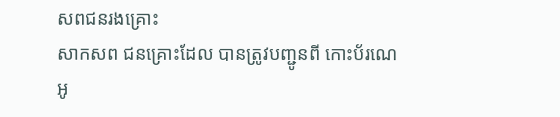សពជនរងគ្រោះ
សាកសព ជនគ្រោះដែល បានត្រូវបញ្ជូនពី កោះប័រណេអូ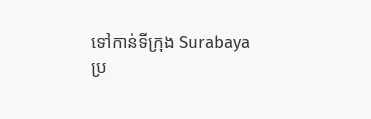ទៅកាន់ទីក្រុង Surabaya
ប្រ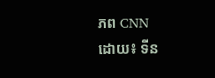ភព CNN
ដោយ៖ ទីន